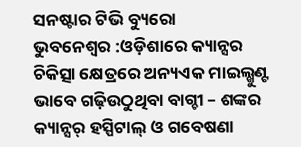ସନଷ୍ଟାର ଟିଭି ବ୍ୟୁରୋ
ଭୁବନେଶ୍ୱର :ଓଡ଼ିଶାରେ କ୍ୟାନ୍ସର ଚିକିତ୍ସା କ୍ଷେତ୍ରରେ ଅନ୍ୟଏକ ମାଇଲ୍ଖୁଣ୍ଟ ଭାବେ ଗଢ଼ିଉଠୁଥିବା ବାଗ୍ଚୀ – ଶଙ୍କର କ୍ୟାନ୍ସର୍ ହସ୍ପିଟାଲ୍ ଓ ଗବେଷଣା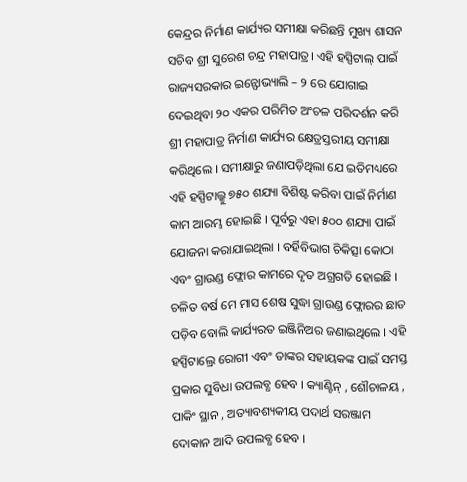କେନ୍ଦ୍ରର ନିର୍ମାଣ କାର୍ଯ୍ୟର ସମୀକ୍ଷା କରିଛନ୍ତି ମୁଖ୍ୟ ଶାସନ ସଚିବ ଶ୍ରୀ ସୁରେଶ ଚନ୍ଦ୍ର ମହାପାତ୍ର। ଏହି ହସ୍ପିଟାଲ୍ ପାଇଁ ରାଜ୍ୟସରକାର ଇନ୍ଫୋଭ୍ୟାଲି – ୨ ରେ ଯୋଗାଇ ଦେଇଥିବା ୨୦ ଏକର ପରିମିତ ଅଂଚଳ ପରିଦର୍ଶନ କରି ଶ୍ରୀ ମହାପାତ୍ର ନିର୍ମାଣ କାର୍ଯ୍ୟର କ୍ଷେତ୍ରସ୍ତରୀୟ ସମୀକ୍ଷା କରିଥିଲେ । ସମୀକ୍ଷାରୁ ଜଣାପଡ଼ିଥିଲା ଯେ ଇତିମଧ୍ୟରେ ଏହି ହସ୍ପିଟାଲ୍କୁ ୭୫୦ ଶଯ୍ୟା ବିଶିଷ୍ଟ କରିବା ପାଇଁ ନିର୍ମାଣ କାମ ଆରମ୍ଭ ହୋଇଛି । ପୂର୍ବରୁ ଏହା ୫୦୦ ଶଯ୍ୟା ପାଇଁ ଯୋଜନା କରାଯାଇଥିଲା । ବର୍ହିବିଭାଗ ଚିକିତ୍ସା କୋଠା ଏବଂ ଗ୍ରାଉଣ୍ଡ ଫ୍ଲୋର କାମରେ ଦୃତ ଅଗ୍ରଗତି ହୋଇଛି । ଚଳିତ ବର୍ଷ ମେ ମାସ ଶେଷ ସୁଦ୍ଧା ଗ୍ରାଉଣ୍ଡ ଫ୍ଲୋରର ଛାତ ପଡ଼ିବ ବୋଲି କାର୍ଯ୍ୟରତ ଇଞ୍ଜିନିଅର ଜଣାଇଥିଲେ । ଏହି ହସ୍ପିଟାଲ୍ରେ ରୋଗୀ ଏବଂ ତାଙ୍କର ସହାୟକଙ୍କ ପାଇଁ ସମସ୍ତ ପ୍ରକାର ସୁବିଧା ଉପଲବ୍ଧ ହେବ । କ୍ୟାଣ୍ଟିନ୍ , ଶୌଚାଳୟ , ପାକିଂ ସ୍ଥାନ , ଅତ୍ୟାବଶ୍ୟକୀୟ ପଦାର୍ଥ ସରଞ୍ଜାମ ଦୋକାନ ଆଦି ଉପଲବ୍ଧ ହେବ ।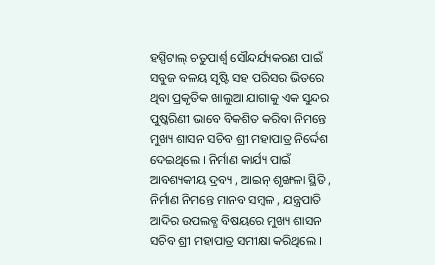ହସ୍ପିଟାଲ୍ ଚତୁପାର୍ଶ୍ୱ ସୌନ୍ଦର୍ଯ୍ୟକରଣ ପାଇଁ ସବୁଜ ବଳୟ ସୃଷ୍ଟି ସହ ପରିସର ଭିତରେ ଥିବା ପ୍ରକୃତିକ ଖାଲୁଆ ଯାଗାକୁ ଏକ ସୁନ୍ଦର ପୁଷ୍କରିଣୀ ଭାବେ ବିକଶିତ କରିବା ନିମନ୍ତେ ମୁଖ୍ୟ ଶାସନ ସଚିବ ଶ୍ରୀ ମହାପାତ୍ର ନିର୍ଦ୍ଦେଶ ଦେଇଥିଲେ । ନିର୍ମାଣ କାର୍ଯ୍ୟ ପାଇଁ ଆବଶ୍ୟକୀୟ ଦ୍ରବ୍ୟ , ଆଇନ୍ ଶୃଙ୍ଖଳା ସ୍ଥିତି , ନିର୍ମାଣ ନିମନ୍ତେ ମାନବ ସମ୍ବଳ , ଯନ୍ତ୍ରପାତି ଆଦିର ଉପଲବ୍ଧ ବିଷୟରେ ମୁଖ୍ୟ ଶାସନ ସଚିବ ଶ୍ରୀ ମହାପାତ୍ର ସମୀକ୍ଷା କରିଥିଲେ ।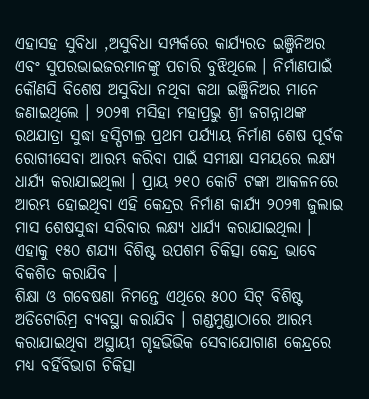ଏହାସହ ସୁବିଧା ,ଅସୁବିଧା ସମ୍ପର୍କରେ କାର୍ଯ୍ୟରତ ଇଞ୍ଜିନିଅର ଏବଂ ସୁପରଭାଇଜରମାନଙ୍କୁ ପଚାରି ବୁଝିଥିଲେ । ନିର୍ମାଣପାଇଁ କୌଣସି ବିଶେଷ ଅସୁବିଧା ନଥିବା କଥା ଇଞ୍ଜିନିଅର ମାନେ ଜଣାଇଥିଲେ । ୨୦୨୩ ମସିହା ମହାପ୍ରଭୁ ଶ୍ରୀ ଜଗନ୍ନାଥଙ୍କ ରଥଯାତ୍ରା ସୁଦ୍ଧା ହସ୍ପିଟାଲ୍ର ପ୍ରଥମ ପର୍ଯ୍ୟାୟ ନିର୍ମାଣ ଶେଷ ପୂର୍ବକ ରୋଗୀସେବା ଆରମ୍ଭ କରିବା ପାଇଁ ସମୀକ୍ଷା ସମୟରେ ଲକ୍ଷ୍ୟ ଧାର୍ଯ୍ୟ କରାଯାଇଥିଲା । ପ୍ରାୟ ୨୧୦ କୋଟି ଟଙ୍କା ଆକଳନରେ ଆରମ୍ଭ ହୋଇଥିବା ଏହି କେନ୍ଦ୍ରର ନିର୍ମାଣ କାର୍ଯ୍ୟ ୨୦୨୩ ଜୁଲାଇ ମାସ ଶେଷସୁଦ୍ଧା ସରିବାର ଲକ୍ଷ୍ୟ ଧାର୍ଯ୍ୟ କରାଯାଇଥିଲା । ଏହାକୁ ୧୫୦ ଶଯ୍ୟା ବିଶିଷ୍ଟ ଉପଶମ ଚିକିତ୍ସା କେନ୍ଦ୍ର ଭାବେ ବିକଶିତ କରାଯିବ ।
ଶିକ୍ଷା ଓ ଗବେଷଣା ନିମନ୍ତେ ଏଥିରେ ୫୦୦ ସିଟ୍ ବିଶିଷ୍ଟ ଅଡିଟୋରିମ୍ର ବ୍ୟବସ୍ଥା କରାଯିବ । ଗଣ୍ଡମୁଣ୍ଡାଠାରେ ଆରମ୍ଭ କରାଯାଇଥିବା ଅସ୍ଥାୟୀ ଗୃହଭିଭିକ ସେବାଯୋଗାଣ କେନ୍ଦ୍ରରେ ମଧ୍ୟ ବର୍ହିବିଭାଗ ଚିକିତ୍ସା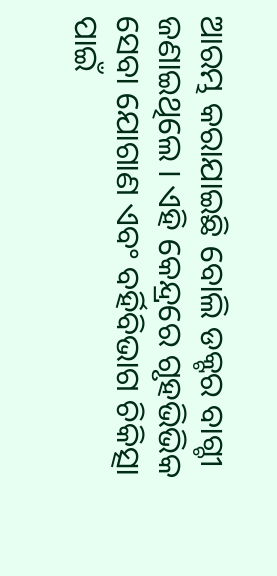ଆରମ୍ଭ କରାଯାଇଛି ବୋଲି ଡକ୍ଟର ବାଗ୍ଚୀ ଜଣାଇଥିଲେ । ଏହି କେନ୍ଦ୍ରରେ ଗୃହଭିଭିକ ସେବା ଯୋଗାଣ ଏବଂ ବର୍ହିବିଭାଗ ଚିକିତ୍ସା ପାଇଁ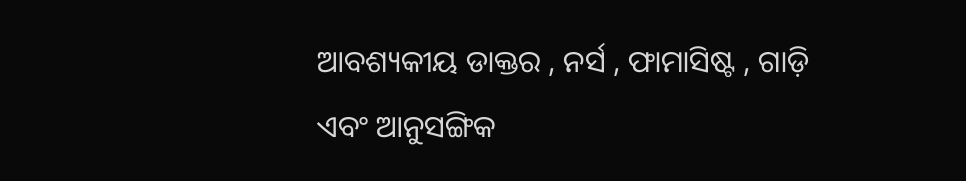ଆବଶ୍ୟକୀୟ ଡାକ୍ତର , ନର୍ସ , ଫାମାସିଷ୍ଟ , ଗାଡ଼ି ଏବଂ ଆନୁସଙ୍ଗିକ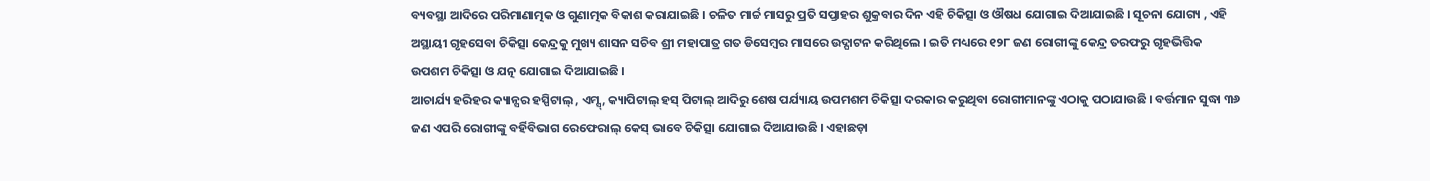ବ୍ୟବସ୍ଥା ଆଦିରେ ପରିମାଣାତ୍ମକ ଓ ଗୁଣାତ୍ମକ ବିକାଶ କରାଯାଇଛି । ଚଳିତ ମାର୍ଚ୍ଚ ମାସରୁ ପ୍ରତି ସପ୍ତାହର ଶୁକ୍ରବାର ଦିନ ଏହି ଚିକିତ୍ସା ଓ ଔଷଧ ଯୋଗାଇ ଦିଆଯାଇଛି । ସୂଚନା ଯୋଗ୍ୟ , ଏହି ଅସ୍ଥାୟୀ ଗୃହସେବା ଚିକିତ୍ସା କେନ୍ଦ୍ରକୁ ମୁଖ୍ୟ ଶାସନ ସଚିବ ଶ୍ରୀ ମହାପାତ୍ର ଗତ ଡିସେମ୍ବର ମାସରେ ଉଦ୍ଘାଟନ କରିଥିଲେ । ଇତି ମଧ୍ୟରେ ୧୨୮ ଜଣ ରୋଗୀଙ୍କୁ କେନ୍ଦ୍ର ତରଫରୁ ଗୃହଭିତ୍ତିକ ଉପଶମ ଚିକିତ୍ସା ଓ ଯତ୍ନ ଯୋଗାଇ ଦିଆଯାଇଛି ।
ଆଚାର୍ଯ୍ୟ ହରିହର କ୍ୟାନ୍ସର ହସ୍ପିଟାଲ୍ , ଏମ୍ସ୍ , କ୍ୟାପିଟାଲ୍ ହସ୍ ପିଟାଲ୍ ଆଦିରୁ ଶେଷ ପର୍ଯ୍ୟାୟ ଉପମଶମ ଚିକିତ୍ସା ଦରକାର କରୁଥିବା ରୋଗୀମାନଙ୍କୁ ଏଠାକୁ ପଠାଯାଉଛି । ବର୍ତ୍ତମାନ ସୁଦ୍ଧା ୩୬ ଜଣ ଏପରି ରୋଗୀଙ୍କୁ ବର୍ହିବିଭାଗ ରେଫେରାଲ୍ କେସ୍ ଭାବେ ଚିକିତ୍ସା ଯୋଗାଇ ଦିଆଯାଉଛି । ଏହାଛଡ଼ା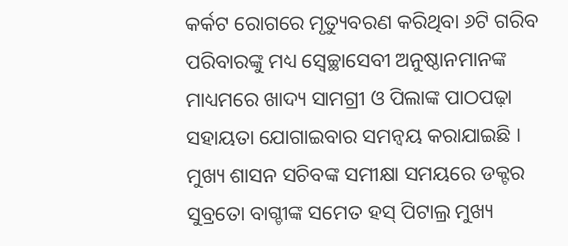କର୍କଟ ରୋଗରେ ମୃତ୍ୟୁବରଣ କରିଥିବା ୬ଟି ଗରିବ ପରିବାରଙ୍କୁ ମଧ୍ୟ ସ୍ଵେଚ୍ଛାସେବୀ ଅନୁଷ୍ଠାନମାନଙ୍କ ମାଧ୍ୟମରେ ଖାଦ୍ୟ ସାମଗ୍ରୀ ଓ ପିଲାଙ୍କ ପାଠପଢ଼ା ସହାୟତା ଯୋଗାଇବାର ସମନ୍ବୟ କରାଯାଇଛି । ମୁଖ୍ୟ ଶାସନ ସଚିବଙ୍କ ସମୀକ୍ଷା ସମୟରେ ଡକ୍ଟର ସୁବ୍ରତୋ ବାଗ୍ଚୀଙ୍କ ସମେତ ହସ୍ ପିଟାଲ୍ର ମୁଖ୍ୟ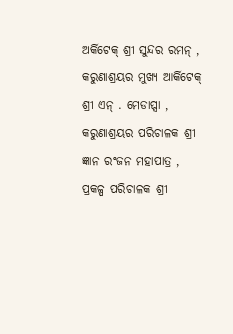ଅର୍କିଟେକ୍ ଶ୍ରୀ ସୁନ୍ଦର ରମନ୍ , କରୁଣାଶ୍ରୟର ମୁଖ୍ୟ ଆର୍କିଟେକ୍ ଶ୍ରୀ ଏନ୍ . ମେଡାପ୍ସା , କରୁଣାଶ୍ରୟର ପରିଚାଳକ ଶ୍ରୀ ଜ୍ଞାନ ରଂଜନ ମହାପାତ୍ର , ପ୍ରକଳ୍ପ ପରିଚାଳକ ଶ୍ରୀ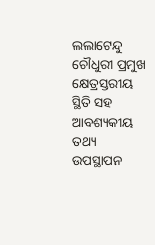ଲଲାଟେନ୍ଦୁ ଚୌଧୁରୀ ପ୍ରମୁଖ କ୍ଷେତ୍ରସ୍ତରୀୟ ସ୍ଥିତି ସହ ଆବଶ୍ୟକୀୟ ତଥ୍ୟ ଉପସ୍ଥାପନ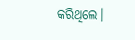କରିଥିଲେ।